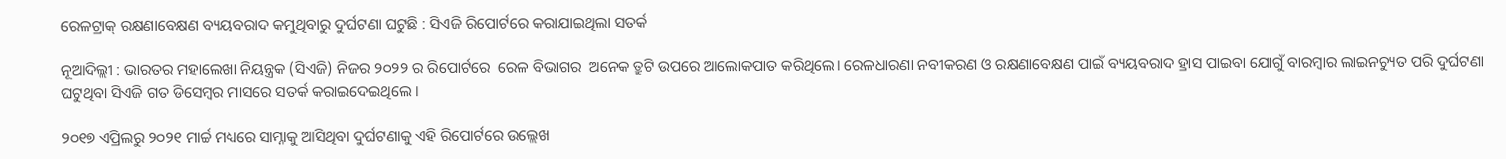ରେଳଟ୍ରାକ୍ ରକ୍ଷଣାବେକ୍ଷଣ ବ୍ୟୟବରାଦ କମୁଥିବାରୁ ଦୁର୍ଘଟଣା ଘଟୁଛି : ସିଏଜି ରିପୋର୍ଟରେ କରାଯାଇଥିଲା ସତର୍କ

ନୂଆଦିଲ୍ଲୀ : ଭାରତର ମହାଲେଖା ନିୟନ୍ତ୍ରକ (ସିଏଜି) ନିଜର ୨୦୨୨ ର ରିପୋର୍ଟରେ  ରେଳ ବିଭାଗର  ଅନେକ ତ୍ରୁଟି ଉପରେ ଆଲୋକପାତ କରିଥିଲେ। ରେଳଧାରଣା ନବୀକରଣ ଓ ରକ୍ଷଣାବେକ୍ଷଣ ପାଇଁ ବ୍ୟୟବରାଦ ହ୍ରାସ ପାଇବା ଯୋଗୁଁ ବାରମ୍ବାର ଲାଇନଚ୍ୟୁତ ପରି ଦୁର୍ଘଟଣା ଘଟୁଥିବା ସିଏଜି ଗତ ଡିସେମ୍ବର ମାସରେ ସତର୍କ କରାଇଦେଇଥିଲେ ।

୨୦୧୭ ଏପ୍ରିଲରୁ ୨୦୨୧ ମାର୍ଚ୍ଚ ମଧ୍ୟରେ ସାମ୍ନାକୁ ଆସିଥିବା ଦୁର୍ଘଟଣାକୁ ଏହି ରିପୋର୍ଟରେ ଉଲ୍ଲେଖ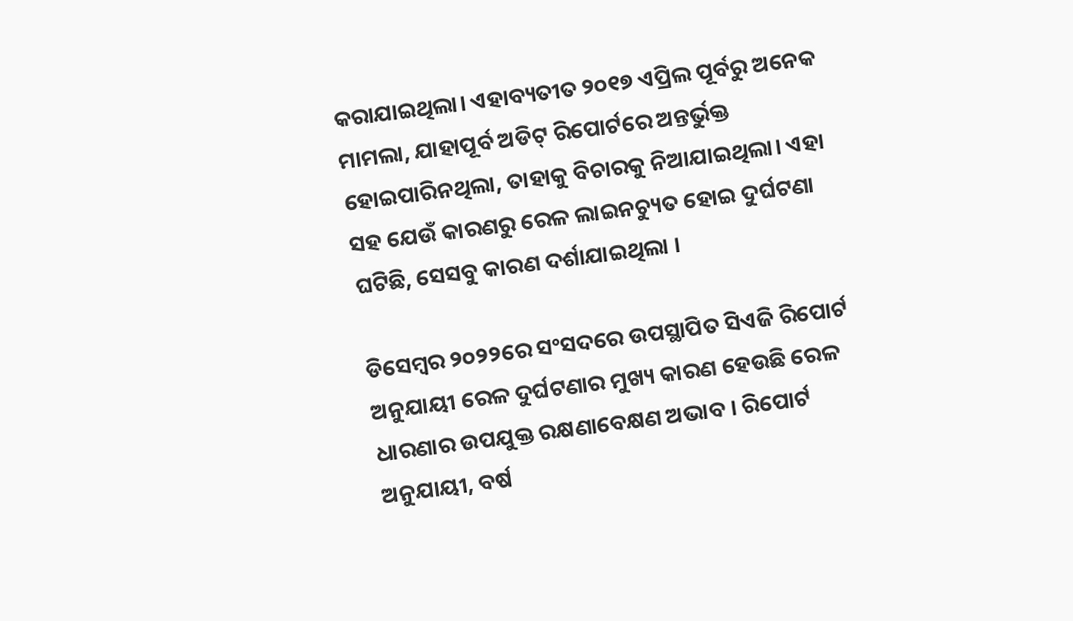କରାଯାଇଥିଲା। ଏହାବ୍ୟତୀତ ୨୦୧୭ ଏପ୍ରିଲ ପୂର୍ବରୁ ଅନେକ ମାମଲା, ଯାହାପୂର୍ବ ଅଡିଟ୍ ରିପୋର୍ଟରେ ଅନ୍ତର୍ଭୁକ୍ତ ହୋଇପାରିନଥିଲା, ତାହାକୁ ବିଚାରକୁ ନିଆଯାଇଥିଲା। ଏହା ସହ ଯେଉଁ କାରଣରୁ ରେଳ ଲାଇନଚ୍ୟୁତ ହୋଇ ଦୁର୍ଘଟଣା ଘଟିଛି, ସେସବୁ କାରଣ ଦର୍ଶାଯାଇଥିଲା ।

ଡିସେମ୍ବର ୨୦୨୨ରେ ସଂସଦରେ ଉପସ୍ଥାପିତ ସିଏଜି ରିପୋର୍ଟ ଅନୁଯାୟୀ ରେଳ ଦୁର୍ଘଟଣାର ମୁଖ୍ୟ କାରଣ ହେଉଛି ରେଳ ଧାରଣାର ଉପଯୁକ୍ତ ରକ୍ଷଣାବେକ୍ଷଣ ଅଭାବ । ରିପୋର୍ଟ ଅନୁଯାୟୀ, ବର୍ଷ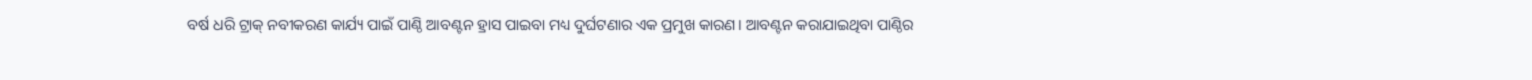ବର୍ଷ ଧରି ଟ୍ରାକ୍ ନବୀକରଣ କାର୍ଯ୍ୟ ପାଇଁ ପାଣ୍ଠି ଆବଣ୍ଟନ ହ୍ରାସ ପାଇବା ମଧ୍ୟ ଦୁର୍ଘଟଣାର ଏକ ପ୍ରମୁଖ କାରଣ। ଆବଣ୍ଟନ କରାଯାଇଥିବା ପାଣ୍ଠିର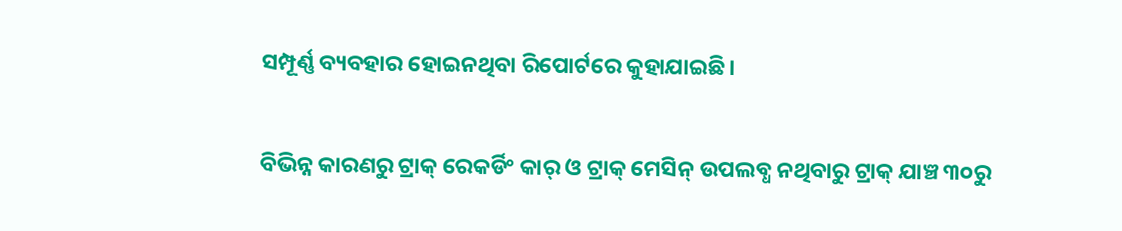ସମ୍ପୂର୍ଣ୍ଣ ବ୍ୟବହାର ହୋଇନଥିବା ରିପୋର୍ଟରେ କୁହାଯାଇଛି।

ବିଭିନ୍ନ କାରଣରୁ ଟ୍ରାକ୍ ରେକର୍ଡିଂ କାର୍ ଓ ଟ୍ରାକ୍ ମେସିନ୍ ଉପଲବ୍ଧ ନଥିବାରୁ ଟ୍ରାକ୍ ଯାଞ୍ଚ ୩୦ରୁ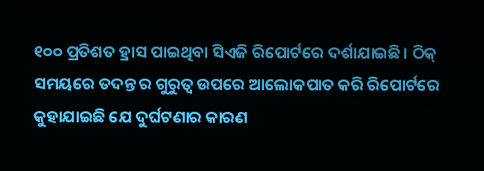୧୦୦ ପ୍ରତିଶତ ହ୍ରାସ ପାଇଥିବା ସିଏଜି ରିପୋର୍ଟରେ ଦର୍ଶାଯାଇଛି। ଠିକ୍ ସମୟରେ ତଦନ୍ତ ର ଗୁରୁତ୍ୱ ଉପରେ ଆଲୋକପାତ କରି ରିପୋର୍ଟରେ କୁହାଯାଇଛି ଯେ ଦୁର୍ଘଟଣାର କାରଣ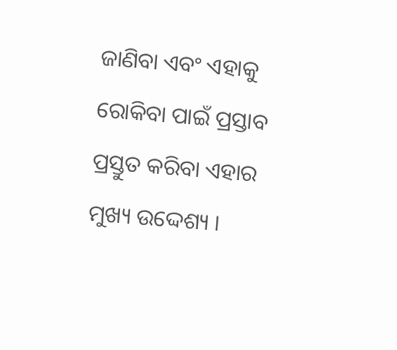ଜାଣିବା ଏବଂ ଏହାକୁ ରୋକିବା ପାଇଁ ପ୍ରସ୍ତାବ ପ୍ରସ୍ତୁତ କରିବା ଏହାର ମୁଖ୍ୟ ଉଦ୍ଦେଶ୍ୟ ।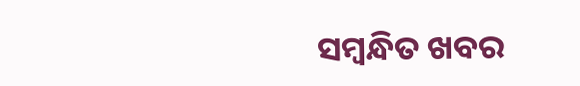ସମ୍ବନ୍ଧିତ ଖବର